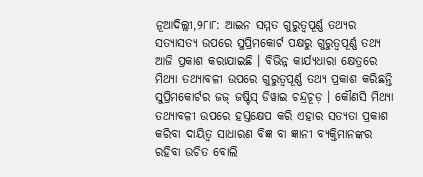ନୂଆଦିଲ୍ଲୀ,୨୮ା୮: ଆଇନ ସମ୍ମତ ଗୁରୁତ୍ୱପୂର୍ଣ୍ଣ ତଥ୍ୟର ସତ୍ୟାସତ୍ୟ ଉପରେ ସୁପ୍ରିମକୋର୍ଟ ପକ୍ଷରୁ ଗୁରୁତ୍ୱପୂର୍ଣ୍ଣ ତଥ୍ୟ ଆଜି ପ୍ରକାଶ କରାଯାଇଛି । ବିଭିନ୍ନ କାର୍ଯ୍ୟଧାରା କ୍ଷେତ୍ରରେ ମିଥ୍ୟା ତଥ୍ୟାବଳୀ ଉପରେ ଗୁରୁତ୍ୱପୂର୍ଣ୍ଣ ତଥ୍ୟ ପ୍ରକାଶ କରିଛନ୍ତି ସୁପ୍ରିମକୋର୍ଟର ଜଜ୍ ଜଷ୍ଟିସ୍ ଡିୱାଇ ଚନ୍ଦ୍ରଚୂଡ଼ । କୌଣସି ମିଥ୍ୟା ତଥ୍ୟାବଳୀ ଉପରେ ହସ୍ତକ୍ଷେପ କରି ଏହାର ସତ୍ୟତା ପ୍ରକାଶ କରିବା ଦାୟିତ୍ୱ ସାଧାରଣ ବିଜ୍ଞ ବା ଜ୍ଞାନୀ ବ୍ୟକ୍ତିମାନଙ୍କର ରହିବା ଉଚିତ ବୋଲି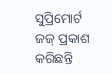ସୁପ୍ରିମୋର୍ଟ ଜଜ୍ ପ୍ରକାଶ କରିଛନ୍ତି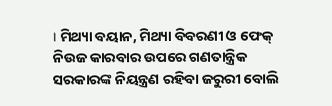। ମିଥ୍ୟା ବୟାନ, ମିଥ୍ୟା ବିବରଣୀ ଓ ଫେକ୍ ନିଉଜ କାରବାର ଉପରେ ଗଣତାନ୍ତ୍ରିକ ସରକାରଙ୍କ ନିୟନ୍ତ୍ରଣ ରହିବା ଜରୁରୀ ବୋଲି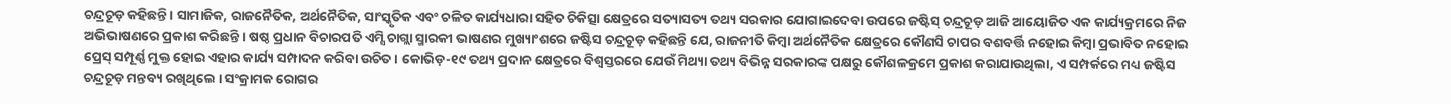ଚନ୍ଦ୍ରଚୂଡ଼ କହିଛନ୍ତି । ସାମାଜିକ, ରାଜନୈତିକ, ଅର୍ଥନୈତିକ, ସାଂସ୍କୃତିକ ଏବଂ ଚଳିତ କାର୍ଯ୍ୟଧାରା ସହିତ ଚିକିତ୍ସା କ୍ଷେତ୍ରରେ ସତ୍ୟାସତ୍ୟ ତଥ୍ୟ ସରକାର ଯୋଗାଇଦେବା ଉପରେ ଜଷ୍ଟିସ୍ ଚନ୍ଦ୍ରଚୂଡ଼ ଆଜି ଆୟୋଜିତ ଏକ କାର୍ଯ୍ୟକ୍ରମରେ ନିଜ ଅଭିଭାଷଣରେ ପ୍ରକାଶ କରିଛନ୍ତି । ଷଷ୍ଠ ପ୍ରଧାନ ବିଚାରପତି ଏମ୍ସି ଚାଗ୍ଲା ସ୍ମାରକୀ ଭାଷଣର ମୁଖ୍ୟାଂଶରେ ଜଷ୍ଟିସ ଚନ୍ଦ୍ରଚୂଡ଼ କହିଛନ୍ତି ଯେ, ରାଜନୀତି କିମ୍ବା ଅର୍ଥନୈତିକ କ୍ଷେତ୍ରରେ କୌଣସି ଚାପର ବଶବର୍ତ୍ତି ନହୋଇ କିମ୍ବା ପ୍ରଭାବିତ ନହୋଇ ପ୍ରେସ୍ ସମ୍ପୂର୍ଣ୍ଣ ମୁକ୍ତ ହୋଇ ଏହାର କାର୍ଯ୍ୟ ସମ୍ପାଦନ କରିବା ଉଚିତ । କୋଭିଡ଼-୧୯ ତଥ୍ୟ ପ୍ରଦାନ କ୍ଷେତ୍ରରେ ବିଶ୍ୱସ୍ତରରେ ଯେଉଁ ମିଥ୍ୟା ତଥ୍ୟ ବିଭିନ୍ନ ସରକାରଙ୍କ ପକ୍ଷରୁ କୌଶଳକ୍ରମେ ପ୍ରକାଶ କରାଯାଉଥିଲା, ଏ ସମ୍ପର୍କରେ ମଧ୍ୟ ଜଷ୍ଟିସ ଚନ୍ଦ୍ରଚୂଡ଼ ମନ୍ତବ୍ୟ ରଖିଥିଲେ । ସଂକ୍ରାମକ ରୋଗର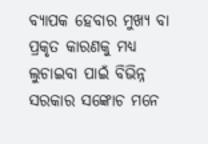ବ୍ୟାପକ ହେବାର ମୁଖ୍ୟ ବା ପ୍ରକୃତ କାରଣକୁ ମଧ୍ୟ ଲୁଚାଇବା ପାଇଁ ବିଭିନ୍ନ ସରକାର ସଙ୍କୋଚ ମନେ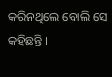କରିନଥିଲେ ବୋଲି ସେ କହିଛନ୍ତି ।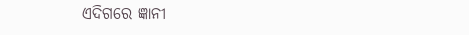ଏଦିଗରେ ଜ୍ଞାନୀ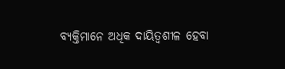ବ୍ୟକ୍ତିମାନେ ଅଧିକ ଦାୟିତ୍ୱଶୀଳ ହେବା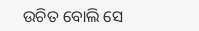ଉଚିତ ବୋଲି ସେ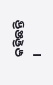କହିଛନ୍ତି ।